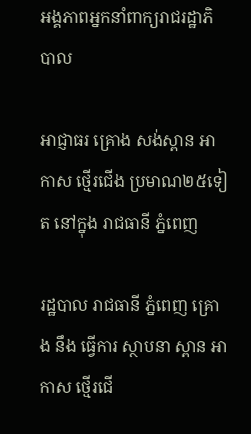អង្គភាពអ្នកនាំពាក្យរាជរដ្ឋាភិបាល

អាជ្ញាធរ គ្រោង សង់ស្ពាន អាកាស ថ្មើរជើង ប្រមាណ២៥ទៀត នៅក្នុង រាជធានី ភ្នំពេញ

រដ្ឋបាល រាជធានី ភ្នំពេញ គ្រោង នឹង ធ្វើការ ស្ថាបនា ស្ពាន អាកាស ថ្មើរជើ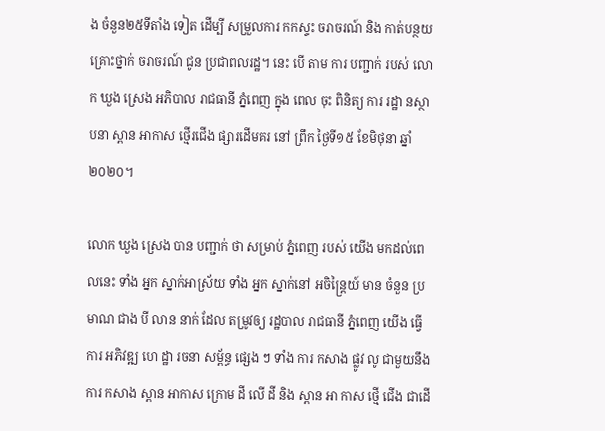ង ចំនួន២៥ទីតាំង ទៀត ដើម្បី សម្រួលការ កកស្ទះ ចរាចរណ៍ និង កាត់បន្ថយ គ្រោះថ្នាក់ ចរាចរណ៍ ជូន ប្រជាពលរដ្ឋ។ នេះ បើ តាម ការ បញ្ជាក់ របស់ លោក ឃួង ស្រេង អភិបាល រាជធានី ភ្នំពេញ ក្នុង ពេល ចុះ ពិនិត្យ ការ រដ្ឋា នស្ថាបនា ស្ពាន អាកាស ថ្មើរជើង ផ្សារដើមគរ នៅ ព្រឹក ថ្ងៃទី១៥ ខែមិថុនា ឆ្នាំ២០២០។

លោក ឃួង ស្រេង បាន បញ្ជាក់ ថា សម្រាប់ ភ្នំពេញ របស់ យើង មកដល់ពេលនេះ ទាំង អ្នក ស្នាក់អាស្រ័យ ទាំង អ្នក ស្នាក់នៅ អចិន្ត្រៃយ៍ មាន ចំនួន ប្រមាណ ជាង បី លាន នាក់ ដែល តម្រូវឲ្យ រដ្ឋបាល រាជធានី ភ្នំពេញ យើង ធ្វើការ អភិវឌ្ឍ ហេ ដ្ឋា រចនា សម្ព័ន្ធ ផ្សេង ៗ ទាំង ការ កសាង ផ្លូវ លូ ជាមួយនឹង ការ កសាង ស្ពាន អាកាស ក្រោម ដី លើ ដី និង ស្ពាន អា កាស ថ្មើ ជើង ជាដើ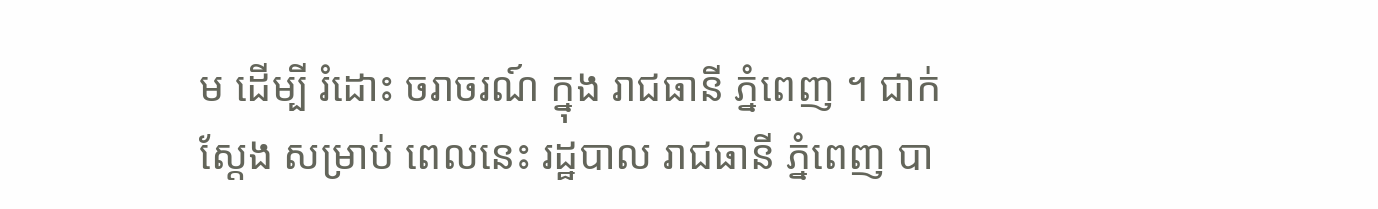ម ដើម្បី រំដោះ ចរាចរណ៍ ក្នុង រាជធានី ភ្នំពេញ ។ ជាក់ស្ដែង សម្រាប់ ពេលនេះ រដ្ឋបាល រាជធានី ភ្នំពេញ បា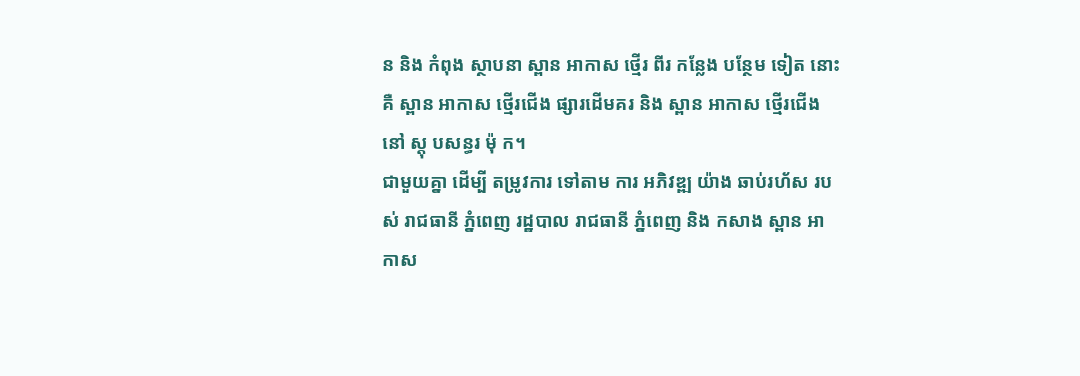ន និង កំពុង ស្ថាបនា ស្ពាន អាកាស ថ្មើរ ពីរ កន្លែង បន្ថែម ទៀត នោះ គឺ ស្ពាន អាកាស ថ្មើរជើង ផ្សារដើមគរ និង ស្ពាន អាកាស ថ្មើរជើង នៅ ស្តុ បសន្ធរ ម៉ុ ក។
ជាមួយគ្នា ដើម្បី តម្រូវការ ទៅតាម ការ អភិវឌ្ឍ យ៉ាង ឆាប់រហ័ស របស់ រាជធានី ភ្នំពេញ រដ្ឋបាល រាជធានី ភ្នំពេញ និង កសាង ស្ពាន អា កាស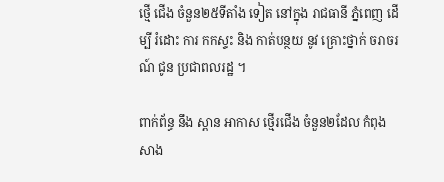ថ្មើ ជើង ចំនួន២៥ទីតាំង ទៀត នៅក្នុង រាជធានី ភ្នំពេញ ដើម្បី រំដោះ ការ កកស្ទះ និង កាត់បន្ថយ នូវ គ្រោះថ្នាក់ ចរាចរណ៍ ជូន ប្រជាពលរដ្ឋ ។

ពាក់ព័ន្ធ នឹង ស្ពាន អាកាស ថ្មើរជើង ចំនួន២ដែល កំពុង សាង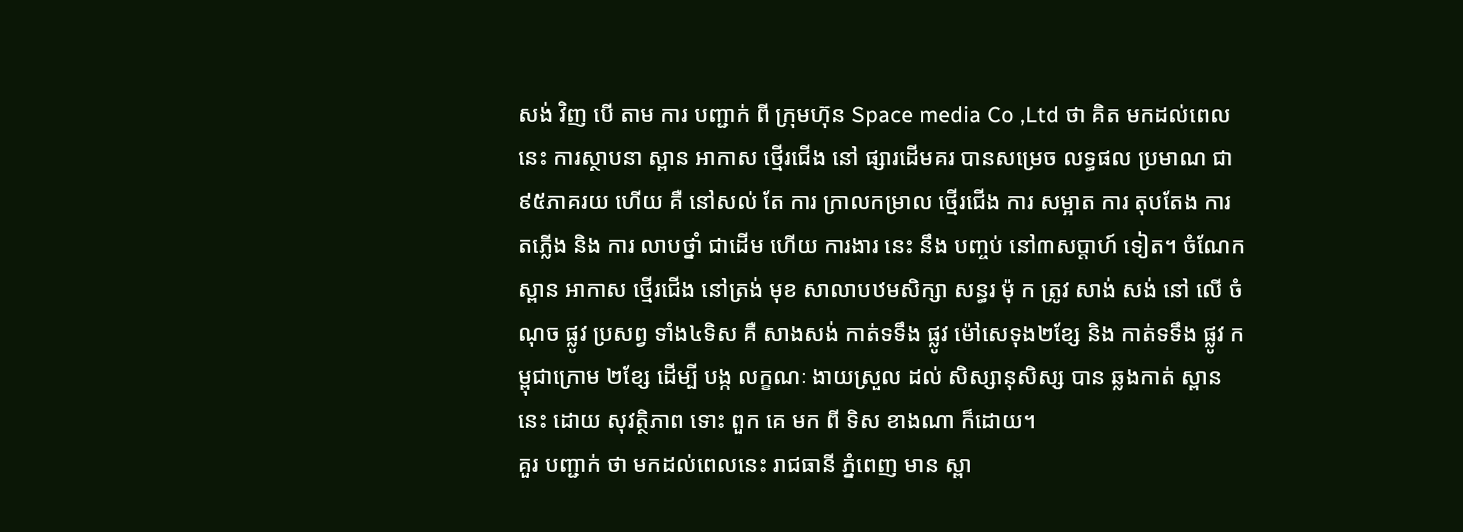សង់ វិញ បើ តាម ការ បញ្ជាក់ ពី ក្រុមហ៊ុន Space media Co ,Ltd ថា គិត មកដល់ពេលនេះ ការស្ថាបនា ស្ពាន អាកាស ថ្មើរជើង នៅ ផ្សារដើមគរ បានសម្រេច លទ្ធផល ប្រមាណ ជា៩៥ភាគរយ ហើយ គឺ នៅសល់ តែ ការ ក្រាលកម្រាល ថ្មើរជើង ការ សម្អាត ការ តុបតែង ការ តភ្លើង និង ការ លាបថ្នាំ ជាដើម ហើយ ការងារ នេះ នឹង បញ្ចប់ នៅ៣សប្តាហ៍ ទៀត។ ចំណែក ស្ពាន អាកាស ថ្មើរជើង នៅត្រង់ មុខ សាលាបឋមសិក្សា សន្ធរ ម៉ុ ក ត្រូវ សាង់ សង់ នៅ លើ ចំណុច ផ្លូវ ប្រសព្វ ទាំង៤ទិស គឺ សាងសង់ កាត់ទទឹង ផ្លូវ ម៉ៅសេទុង២ខ្សែ និង កាត់ទទឹង ផ្លូវ កម្ពុជាក្រោម ២ខ្សែ ដើម្បី បង្ក លក្ខណៈ ងាយស្រួល ដល់ សិស្សានុសិស្ស បាន ឆ្លងកាត់ ស្ពាន នេះ ដោយ សុវត្ថិភាព ទោះ ពួក គេ មក ពី ទិស ខាងណា ក៏ដោយ។
គួរ បញ្ជាក់ ថា មកដល់ពេលនេះ រាជធានី ភ្នំពេញ មាន ស្ពា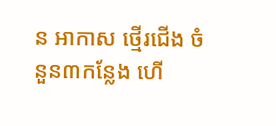ន អាកាស ថ្មើរជើង ចំនួន៣កន្លែង ហើ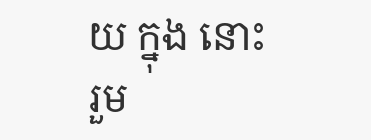យ ក្នុង នោះ រួម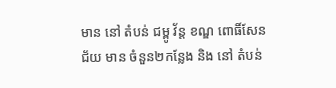មាន នៅ តំបន់ ជម្ពូ វ័ន្ត ខណ្ឌ ពោធិ៍សែនជ័យ មាន ចំនួន២កន្លែង និង នៅ តំបន់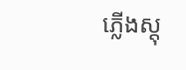ភ្លើងស្តុ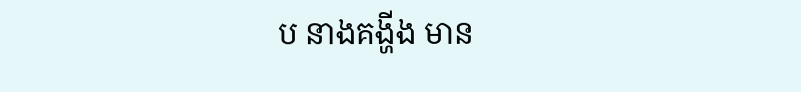ប នាងគង្ហីង មាន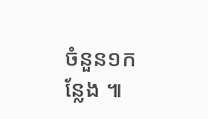ចំនួន១កន្លែង ៕